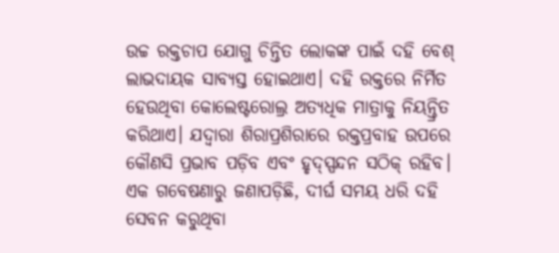ଉଚ୍ଚ ରକ୍ତଚାପ ଯୋଗୁ ଚିନ୍ତିତ ଲୋକଙ୍କ ପାଇଁ ଦହି ବେଶ୍ ଲାଭଦାୟକ ସାବ୍ୟସ୍ତ ହୋଇଥାଏ। ଦହି ରକ୍ତରେ ନିର୍ମିତ ହେଉଥିବା କୋଲେଷ୍ଟରୋଲ୍ର ଅତ୍ୟଧିକ ମାତ୍ରାକୁ ନିୟନ୍ତ୍ରିତ କରିଥାଏ। ଯଦ୍ୱାରା ଶିରାପ୍ରଶିରାରେ ରକ୍ତପ୍ରବାହ ଉପରେ କୌଣସି ପ୍ରଭାବ ପଡ଼ିବ ଏବଂ ହୃଦ୍ସ୍ପନ୍ଦନ ସଠିକ୍ ରହିବ। ଏକ ଗବେଷଣାରୁ ଜଣାପଡ଼ିଛି, ଦୀର୍ଘ ସମୟ ଧରି ଦହି ସେବନ କରୁଥିବା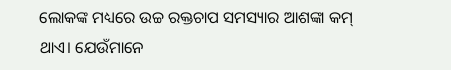ଲୋକଙ୍କ ମଧ୍ୟରେ ଉଚ୍ଚ ରକ୍ତଚାପ ସମସ୍ୟାର ଆଶଙ୍କା କମ୍ ଥାଏ। ଯେଉଁମାନେ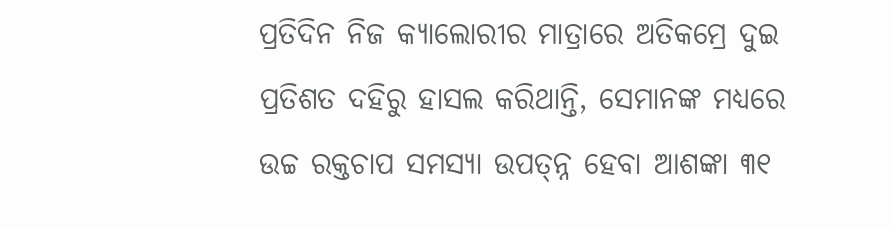ପ୍ରତିଦିନ ନିଜ କ୍ୟାଲୋରୀର ମାତ୍ରାରେ ଅତିକମ୍ରେ ଦୁଇ ପ୍ରତିଶତ ଦହିରୁ ହାସଲ କରିଥାନ୍ତି, ସେମାନଙ୍କ ମଧ୍ୟରେ ଉଚ୍ଚ ରକ୍ତଚାପ ସମସ୍ୟା ଉପତ୍ନ୍ନ ହେବା ଆଶଙ୍କା ୩୧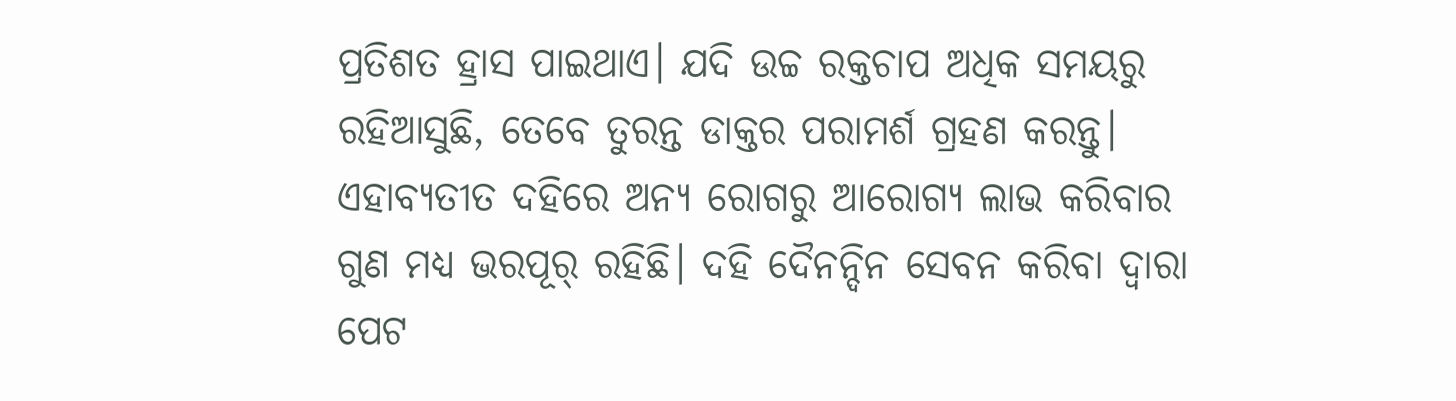ପ୍ରତିଶତ ହ୍ରାସ ପାଇଥାଏ। ଯଦି ଉଚ୍ଚ ରକ୍ତଚାପ ଅଧିକ ସମୟରୁ ରହିଆସୁଛି, ତେବେ ତୁରନ୍ତ ଡାକ୍ତର ପରାମର୍ଶ ଗ୍ରହଣ କରନ୍ତୁ। ଏହାବ୍ୟତୀତ ଦହିରେ ଅନ୍ୟ ରୋଗରୁ ଆରୋଗ୍ୟ ଲାଭ କରିବାର ଗୁଣ ମଧ୍ୟ ଭରପୂର୍ ରହିଛି। ଦହି ଦୈନନ୍ଦିନ ସେବନ କରିବା ଦ୍ୱାରା ପେଟ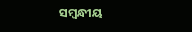ସମ୍ବନ୍ଧୀୟ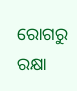ରୋଗରୁ ରକ୍ଷା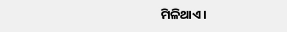ମିଳିଥାଏ।